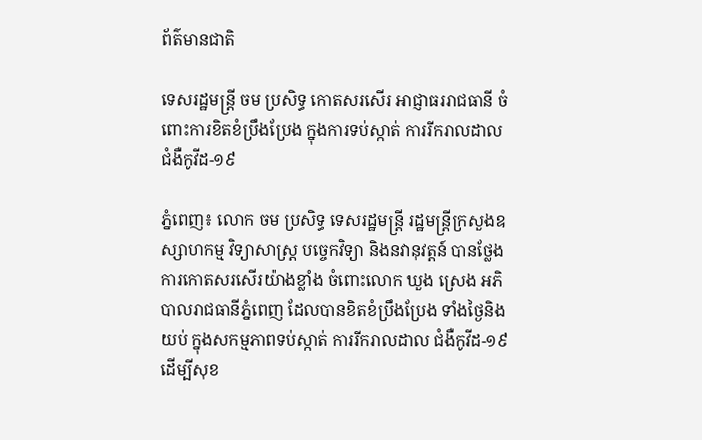ព័ត៌មានជាតិ

ទេសរដ្ឋមន្ត្រី ចម ប្រសិទ្ធ កោតសរសើរ អាជ្ញាធររាជធានី ចំពោះការខិតខំប្រឹងប្រែង ក្នុងការទប់ស្កាត់ ការរីករាលដាល ជំងឺកូវីដ-១៩

ភ្នំពេញ៖ លោក ចម ប្រសិទ្ធ ទេសរដ្ឋមន្ត្រី រដ្ឋមន្ត្រីក្រសួងឧស្សាហកម្ម វិទ្យាសាស្ត្រ បច្ចេកវិទ្យា និងនវានុវត្តន៍ បានថ្លែងការកោតសរសើរយ៉ាងខ្លាំង ចំពោះលោក ឃួង ស្រេង អភិបាលរាជធានីភ្នំពេញ ដែលបានខិតខំប្រឹងប្រែង ទាំងថ្ងៃនិងយប់ ក្នុងសកម្មភាពទប់ស្កាត់ ការរីករាលដាល ជំងឺកូវីដ-១៩ ដើម្បីសុខ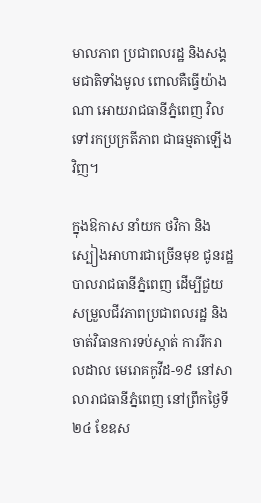មាលភាព ប្រជាពលរដ្ឋ និងសង្គមជាតិទាំងមូល ពោលគឺធ្វើយ៉ាងណា អោយរាជធានីភ្នំពេញ វិលទៅរកប្រក្រតីភាព ជាធម្មតាឡើងវិញ។

ក្នុងឱកាស នាំយក ថវិកា និងស្បៀងអាហារជាច្រើនមុខ ជូនរដ្ឋបាលរាជធានីភ្នំពេញ ដើម្បីជួយសម្រួលជីវភាពប្រជាពលរដ្ឋ និងចាត់វិធានការទប់ស្កាត់ ការរីករាលដាល មេរោគកូវីដ-១៩ នៅសាលារាជធានីភ្នំពេញ នៅព្រឹកថ្ងៃទី២៤ ខែឧស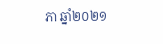ភា ឆ្នាំ២០២១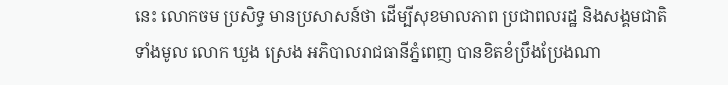នេះ លោកចម ប្រសិទ្ធ មានប្រសាសន៍ថា ដើម្បីសុខមាលភាព ប្រជាពលរដ្ឋ និងសង្គមជាតិទាំងមូល លោក ឃួង ស្រេង អភិបាលរាជធានីភ្នំពេញ បានខិតខំប្រឹងប្រែងណា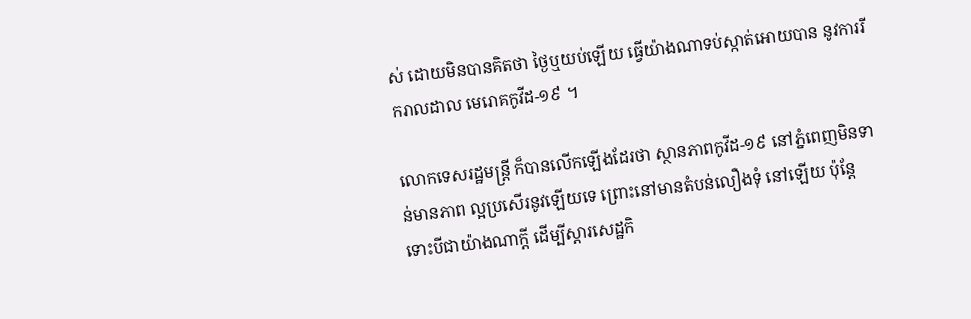ស់ ដោយមិនបានគិតថា ថ្ងៃឬយប់ឡើយ ធ្វើយ៉ាងណាទប់ស្កាត់អោយបាន នូវការរីករាលដាល មេរោគកូវីដ-១៩ ។

លោកទេសរដ្ឋមន្ត្រី ក៏បានលើកឡើងដែរថា ស្ថានភាពកូវីដ-១៩ នៅភ្នំពេញមិនទាន់មានភាព ល្អប្រសើរនូវឡើយទេ ព្រោះនៅមានតំបន់លឿងទុំ នៅឡើយ ប៉ុន្តែទោះបីជាយ៉ាងណាក្តី ដើម្បីស្តារសេដ្ឋកិ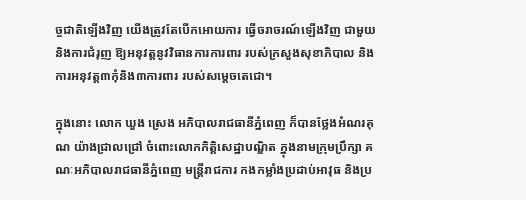ច្ចជាតិឡើងវិញ យើងត្រូវតែបើកអោយការ ធ្វើចរាចរណ៍ឡើងវិញ ជាមួយនិងការជំរុញ ឱ្យអនុវត្តនូវវិធានការការពារ របស់ក្រសួងសុខាភិបាល និងការអនុវត្ត៣កុំនិង៣ការពារ របស់សម្តេចតេជោ។

ក្នុងនោះ លោក ឃួង ស្រេង អភិបាលរាជធានីភ្នំពេញ ក៏បានថ្លែងអំណរគុណ យ៉ាងជ្រាលជ្រៅ ចំពោះលោកកិត្តិសេដ្ឋាបណ្ឌិត ក្នុងនាមក្រុមប្រឹក្សា គណៈអភិបាលរាជធានីភ្នំពេញ មន្ត្រីរាជការ កងកម្លាំងប្រដាប់អាវុធ និងប្រ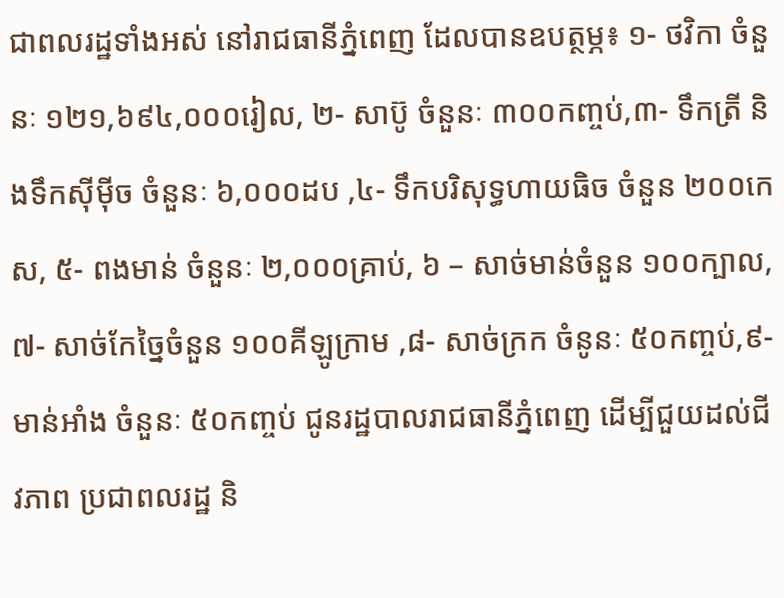ជាពលរដ្ឋទាំងអស់ នៅរាជធានីភ្នំពេញ ដែលបានឧបត្ថម្ភ៖ ១- ថវិកា ចំនួនៈ ១២១,៦៩៤,០០០រៀល, ២- សាប៊ូ ចំនួនៈ ៣០០កញ្ចប់,៣- ទឹកត្រី និងទឹកស៊ីម៉ីច ចំនួនៈ ៦,០០០ដប ,៤- ទឹកបរិសុទ្ធហាយធិច ចំនួន ២០០កេស, ៥- ពងមាន់ ចំនួនៈ ២,០០០គ្រាប់, ៦ – សាច់មាន់ចំនួន ១០០ក្បាល,៧- សាច់កែច្នៃចំនួន ១០០គីឡូក្រាម ,៨- សាច់ក្រក ចំនូនៈ ៥០កញ្ចប់,៩- មាន់អាំង ចំនួនៈ ៥០កញ្ចប់ ជូនរដ្ឋបាលរាជធានីភ្នំពេញ ដើម្បីជួយដល់ជីវភាព ប្រជាពលរដ្ឋ និ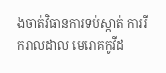ងចាត់វិធានការទប់ស្កាត់ ការរីករាលដាល មេរោគកូវីដ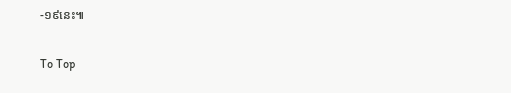-១៩នេះ៕

To Top